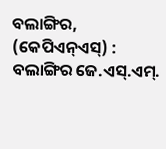ବଲାଙ୍ଗିର, (କେପିଏନ୍ଏସ୍) : ବଲାଙ୍ଗିର ଜେ.ଏସ୍.ଏମ୍.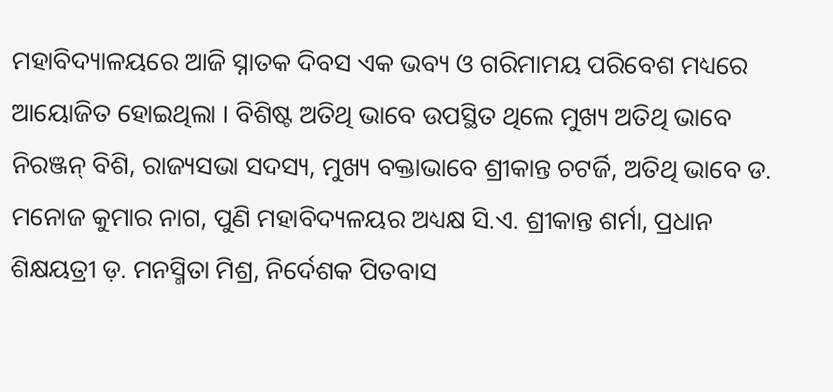ମହାବିଦ୍ୟାଳୟରେ ଆଜି ସ୍ନାତକ ଦିବସ ଏକ ଭବ୍ୟ ଓ ଗରିମାମୟ ପରିବେଶ ମଧ୍ୟରେ ଆୟୋଜିତ ହୋଇଥିଲା । ବିଶିଷ୍ଟ ଅତିଥି ଭାବେ ଉପସ୍ଥିତ ଥିଲେ ମୁଖ୍ୟ ଅତିଥି ଭାବେ ନିରଞ୍ଜନ୍ ବିଶି, ରାଜ୍ୟସଭା ସଦସ୍ୟ, ମୁଖ୍ୟ ବକ୍ତାଭାବେ ଶ୍ରୀକାନ୍ତ ଚଟର୍ଜି, ଅତିଥି ଭାବେ ଡ. ମନୋଜ କୁମାର ନାଗ, ପୁଣି ମହାବିଦ୍ୟଳୟର ଅଧ୍ୟକ୍ଷ ସି.ଏ. ଶ୍ରୀକାନ୍ତ ଶର୍ମା, ପ୍ରଧାନ ଶିକ୍ଷୟତ୍ରୀ ଡ଼. ମନସ୍ମିତା ମିଶ୍ର, ନିର୍ଦେଶକ ପିତବାସ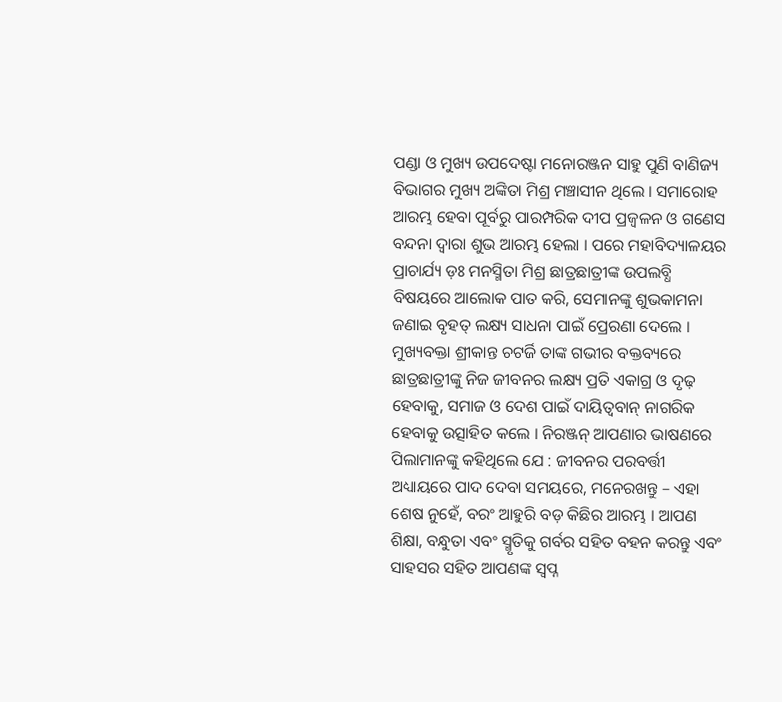ପଣ୍ଡା ଓ ମୁଖ୍ୟ ଉପଦେଷ୍ଟା ମନୋରଞ୍ଜନ ସାହୁ ପୁଣି ବାଣିଜ୍ୟ ବିଭାଗର ମୁଖ୍ୟ ଅଙ୍କିତା ମିଶ୍ର ମଞ୍ଚାସୀନ ଥିଲେ । ସମାରୋହ ଆରମ୍ଭ ହେବା ପୂର୍ବରୁ ପାରମ୍ପରିକ ଦୀପ ପ୍ରଜ୍ୱଳନ ଓ ଗଣେସ ବନ୍ଦନା ଦ୍ୱାରା ଶୁଭ ଆରମ୍ଭ ହେଲା । ପରେ ମହାବିଦ୍ୟାଳୟର ପ୍ରାଚାର୍ଯ୍ୟ ଡ଼ଃ ମନସ୍ମିତା ମିଶ୍ର ଛାତ୍ରଛାତ୍ରୀଙ୍କ ଉପଲବ୍ଧି ବିଷୟରେ ଆଲୋକ ପାତ କରି, ସେମାନଙ୍କୁ ଶୁଭକାମନା ଜଣାଇ ବୃହତ୍ ଲକ୍ଷ୍ୟ ସାଧନା ପାଇଁ ପ୍ରେରଣା ଦେଲେ । ମୁଖ୍ୟବକ୍ତା ଶ୍ରୀକାନ୍ତ ଚଟର୍ଜି ତାଙ୍କ ଗଭୀର ବକ୍ତବ୍ୟରେ ଛାତ୍ରଛାତ୍ରୀଙ୍କୁ ନିଜ ଜୀବନର ଲକ୍ଷ୍ୟ ପ୍ରତି ଏକାଗ୍ର ଓ ଦୃଢ଼ ହେବାକୁ, ସମାଜ ଓ ଦେଶ ପାଇଁ ଦାୟିତ୍ୱବାନ୍ ନାଗରିକ ହେବାକୁ ଉତ୍ସାହିତ କଲେ । ନିରଞ୍ଜନ୍ ଆପଣାର ଭାଷଣରେ ପିଲାମାନଙ୍କୁ କହିଥିଲେ ଯେ : ଜୀବନର ପରବର୍ତ୍ତୀ ଅଧ୍ୟାୟରେ ପାଦ ଦେବା ସମୟରେ, ମନେରଖନ୍ତୁ – ଏହା ଶେଷ ନୁହେଁ, ବରଂ ଆହୁରି ବଡ଼ କିଛିର ଆରମ୍ଭ । ଆପଣ ଶିକ୍ଷା, ବନ୍ଧୁତା ଏବଂ ସ୍ମୃତିକୁ ଗର୍ବର ସହିତ ବହନ କରନ୍ତୁ ଏବଂ ସାହସର ସହିତ ଆପଣଙ୍କ ସ୍ୱପ୍ନ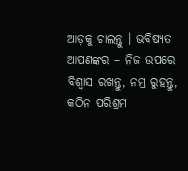ଆଡ଼କୁ ଚାଲନ୍ତୁ । ଭବିଷ୍ୟତ ଆପଣଙ୍କର – ନିଜ ଉପରେ ବିଶ୍ୱାସ ରଖନ୍ତୁ, ନମ୍ର ରୁହନ୍ତୁ, କଠିନ ପରିଶ୍ରମ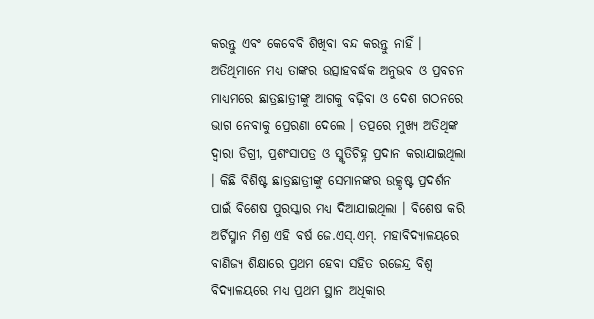କରନ୍ତୁ ଏବଂ କେବେବି ଶିଖିବା ବନ୍ଦ କରନ୍ତୁ ନାହିଁ । ଅତିଥିମାନେ ମଧ୍ୟ ତାଙ୍କର ଉତ୍ସାହବର୍ଦ୍ଧକ ଅନୁଭବ ଓ ପ୍ରବଚନ ମାଧ୍ୟମରେ ଛାତ୍ରଛାତ୍ରୀଙ୍କୁ ଆଗକୁ ବଢ଼ିବା ଓ ଦେଶ ଗଠନରେ ଭାଗ ନେବାକୁ ପ୍ରେରଣା ଦେଲେ । ତତ୍ପରେ ମୁଖ୍ୟ ଅତିଥିଙ୍କ ଦ୍ୱାରା ଡିଗ୍ରୀ, ପ୍ରଶଂସାପତ୍ର ଓ ସ୍ମୃତିଚିହ୍ନ ପ୍ରଦାନ କରାଯାଇଥିଲା । କିଛି ବିଶିଷ୍ଟ ଛାତ୍ରଛାତ୍ରୀଙ୍କୁ ସେମାନଙ୍କର ଉତ୍କୃଷ୍ଟ ପ୍ରଦର୍ଶନ ପାଇଁ ବିଶେଷ ପୁରସ୍କାର ମଧ୍ୟ ଦିଆଯାଇଥିଲା । ବିଶେଷ କରି ଅର୍ଚିସ୍ମାନ ମିଶ୍ର ଏହି ବର୍ଷ ଜେ.ଏସ୍.ଏମ୍. ମହାବିଦ୍ୟାଳୟରେ ବାଣିଜ୍ୟ ଶିକ୍ଷାରେ ପ୍ରଥମ ହେବା ସହିତ ରଜେନ୍ଦ୍ର ବିଶ୍ୱ ବିଦ୍ୟାଳୟରେ ମଧ୍ୟ ପ୍ରଥମ ସ୍ଥାନ ଅଧିକାର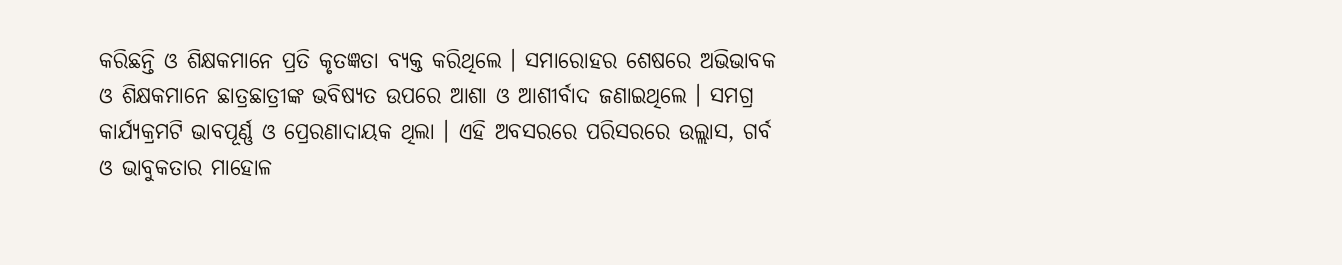କରିଛନ୍ତି ଓ ଶିକ୍ଷକମାନେ ପ୍ରତି କୃତଜ୍ଞତା ବ୍ୟକ୍ତ କରିଥିଲେ । ସମାରୋହର ଶେଷରେ ଅଭିଭାବକ ଓ ଶିକ୍ଷକମାନେ ଛାତ୍ରଛାତ୍ରୀଙ୍କ ଭବିଷ୍ୟତ ଉପରେ ଆଶା ଓ ଆଶୀର୍ବାଦ ଜଣାଇଥିଲେ । ସମଗ୍ର କାର୍ଯ୍ୟକ୍ରମଟି ଭାବପୂର୍ଣ୍ଣ ଓ ପ୍ରେରଣାଦାୟକ ଥିଲା । ଏହି ଅବସରରେ ପରିସରରେ ଉଲ୍ଲାସ, ଗର୍ବ ଓ ଭାବୁକତାର ମାହୋଳ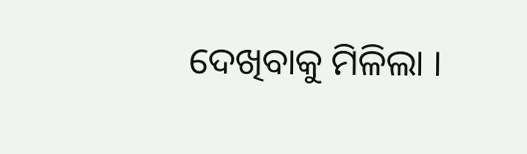ଦେଖିବାକୁ ମିଳିଲା ।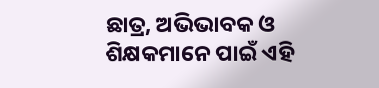ଛାତ୍ର, ଅଭିଭାବକ ଓ ଶିକ୍ଷକମାନେ ପାଇଁ ଏହି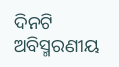ଦିନଟି ଅବିସ୍ମରଣୀୟ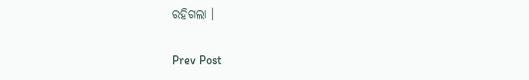ରହିଗଲା ।

Prev Post